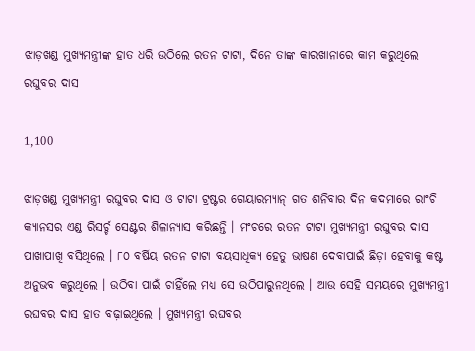ଝାଡ଼ଖଣ୍ଡ ମୁଖ୍ୟମନ୍ତ୍ରୀଙ୍କ ହାତ ଧରି ଉଠିଲେ ରତନ ଟାଟା, ଦିନେ ତାଙ୍କ କାରଖାନାରେ କାମ କରୁଥିଲେ ରଘୁବର ଦାସ

1,100

ଝାଡ଼ଖଣ୍ଡ ମୁଖ୍ୟମନ୍ତ୍ରୀ ରଘୁବର ଦାସ ଓ ଟାଟା ଟ୍ରଷ୍ଟର ଗେୟାରମ୍ୟାନ୍ ଗତ ଶନିବାର ଦିନ କଦମାରେ ରାଂଚି କ୍ୟାନସର ଏଣ୍ଡ ରିସର୍ଚ୍ଚ ସେଣ୍ଟର ଶିଳାନ୍ୟାସ କରିଛନ୍ତି । ମଂଚରେ ରତନ ଟାଟା ମୁଖ୍ୟମନ୍ତ୍ରୀ ରଘୁବର ଦାସ ପାଖାପାଖି ବସିଥିଲେ । ୮୦ ବର୍ଷିୟ ରତନ ଟାଟା ବୟସାଧିକ୍ୟ ହେତୁ ଭାଷଣ ଦେବାପାଇଁ ଛିଡ଼ା ହେବାକୁ କଷ୍ଟ ଅନୁଭବ କରୁଥିଲେ । ଉଠିବା ପାଇଁ ଚାହିଁଲେ ମଧ୍ୟ ସେ ଉଠିପାରୁନଥିଲେ । ଆଉ ସେହି ସମୟରେ ମୁଖ୍ୟମନ୍ତ୍ରୀ ରଘବର ଦାସ ହାତ ବଢ଼ାଇଥିଲେ । ମୁଖ୍ୟମନ୍ତ୍ରୀ ରଘବର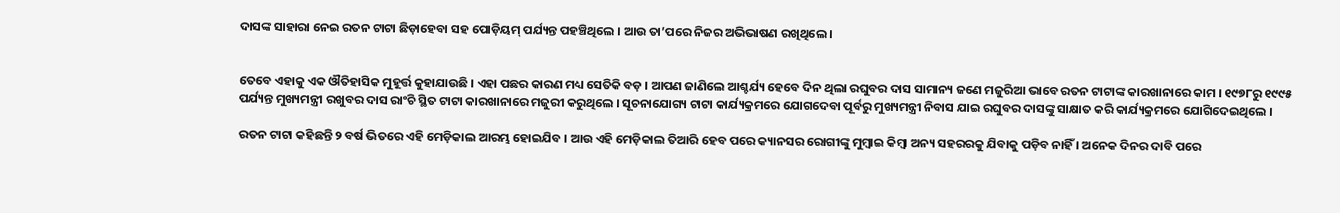ଦାସଙ୍କ ସାହାରା ନେଇ ରତନ ଟାଟା ଛିଡ଼ାହେବା ସହ ପୋଡ଼ିୟମ୍ ପର୍ଯ୍ୟନ୍ତ ପହଞ୍ଚିଥିଲେ । ଆଉ ତା’ପରେ ନିଜର ଅଭିଭାଷଣ ରଖିଥିଲେ ।


ତେବେ ଏହାକୁ ଏକ ଔତିହାସିକ ମୁହୂର୍ତ୍ତ କୁହାଯାଉଛି । ଏହା ପଛର କାରଣ ମଧ୍ୟ ସେତିକି ବଡ଼ । ଆପଣ ଜାଣିଲେ ଆଶ୍ଚର୍ଯ୍ୟ ହେବେ ଦିନ ଥିଲା ରଘୁବର ଦାସ ସାମାନ୍ୟ ଜଣେ ମଜୁରିଆ ଭାବେ ରତନ ଟାଟାଙ୍କ କାରଖାନାରେ କାମ । ୧୯୭୮ରୁ ୧୯୯୫ ପର୍ଯ୍ୟନ୍ତ ମୁଖ୍ୟମନ୍ତ୍ରୀ ରଖୁବର ଦାସ ରାଂଚି ସ୍ଥିତ ଟାଟା କାରଖାନାରେ ମଜୁରୀ କରୁଥିଲେ । ସୂଚନାଯୋଗ୍ୟ ଟାଟା କାର୍ଯ୍ୟକ୍ରମରେ ଯୋଗଦେବା ପୂର୍ବରୁ ମୁଖ୍ୟମନ୍ତ୍ରୀ ନିବାସ ଯାଇ ରଘୁବର ଦାସଙ୍କୁ ସାକ୍ଷାତ କରି କାର୍ଯ୍ୟକ୍ରମରେ ଯୋଗିଦେଇଥିଲେ ।

ରତନ ଟାଟା କହିଛନ୍ତି ୨ ବର୍ଷ ଭିତରେ ଏହି ମେଡ଼ିକାଲ ଆରମ୍ଭ ହୋଇଯିବ । ଆଉ ଏହି ମେଡ଼ିକାଲ ତିଆରି ହେବ ପରେ କ୍ୟାନସର ରୋଗୀଙ୍କୁ ମୁମ୍ବାଇ କିମ୍ବା ଅନ୍ୟ ସହରରକୁ ଯିବାକୁ ପଡ଼ିବ ନାହିଁ । ଅନେକ ଦିନର ଦାବି ପରେ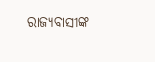ରାଜ୍ୟବାସୀଙ୍କ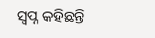ସ୍ୱପ୍ନ କହିଛନ୍ତି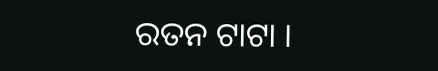ରତନ ଟାଟା ।